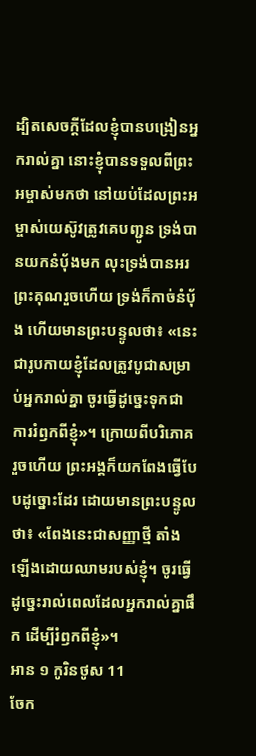ដ្បិតសេចក្តីដែលខ្ញុំបានបង្រៀនអ្នករាល់គ្នា នោះខ្ញុំបានទទួលពីព្រះអម្ចាស់មកថា នៅយប់ដែលព្រះអម្ចាស់យេស៊ូវត្រូវគេបញ្ជូន ទ្រង់បានយកនំបុ័ងមក លុះទ្រង់បានអរព្រះគុណរួចហើយ ទ្រង់ក៏កាច់នំបុ័ង ហើយមានព្រះបន្ទូលថា៖ «នេះជារូបកាយខ្ញុំដែលត្រូវបូជាសម្រាប់អ្នករាល់គ្នា ចូរធ្វើដូច្នេះទុកជាការរំឭកពីខ្ញុំ»។ ក្រោយពីបរិភោគរួចហើយ ព្រះអង្គក៏យកពែងធ្វើបែបដូច្នោះដែរ ដោយមានព្រះបន្ទូលថា៖ «ពែងនេះជាសញ្ញាថ្មី តាំងឡើងដោយឈាមរបស់ខ្ញុំ។ ចូរធ្វើដូច្នេះរាល់ពេលដែលអ្នករាល់គ្នាផឹក ដើម្បីរំឭកពីខ្ញុំ»។
អាន ១ កូរិនថូស 11
ចែក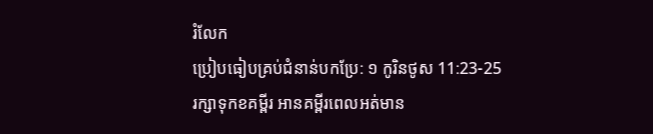រំលែក
ប្រៀបធៀបគ្រប់ជំនាន់បកប្រែ: ១ កូរិនថូស 11:23-25
រក្សាទុកខគម្ពីរ អានគម្ពីរពេលអត់មាន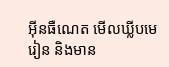អ៊ីនធឺណេត មើលឃ្លីបមេរៀន និងមាន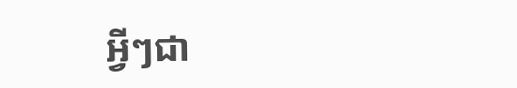អ្វីៗជា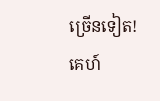ច្រើនទៀត!
គេហ៍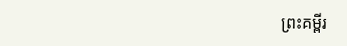ព្រះគម្ពីរ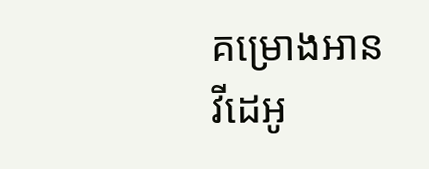គម្រោងអាន
វីដេអូ